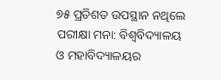୭୫ ପ୍ରତିଶତ ଉପସ୍ଥାନ ନଥିଲେ ପରୀକ୍ଷା ମନା: ବିଶ୍ୱବିଦ୍ୟାଳୟ ଓ ମହାବିଦ୍ୟାଳୟର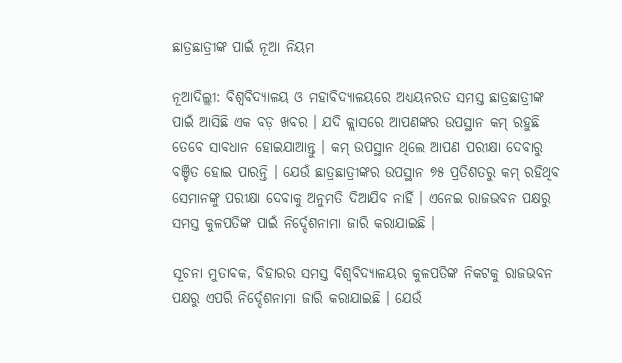ଛାତ୍ରଛାତ୍ରୀଙ୍କ ପାଇଁ ନୂଆ ନିୟମ

ନୂଆଦିଲ୍ଲୀ: ବିଶ୍ୱବିଦ୍ୟାଳୟ ଓ ମହାବିଦ୍ୟାଳୟରେ ଅଧ୍ୟୟନରତ ସମସ୍ତ ଛାତ୍ରଛାତ୍ରୀଙ୍କ ପାଇଁ ଆସିଛି ଏକ ବଡ଼ ଖବର । ଯଦି କ୍ଲାସରେ ଆପଣଙ୍କର ଉପସ୍ଥାନ କମ୍ ରହୁଛି ତେବେ ସାବଧାନ ହୋଇଯାଆନ୍ତୁ । କମ୍ ଉପସ୍ଥାନ ଥିଲେ ଆପଣ ପରୀକ୍ଷା ଦେବାରୁ ବଞ୍ଚିତ ହୋଇ ପାରନ୍ତି । ଯେଉଁ ଛାତ୍ରଛାତ୍ରୀଙ୍କର ଉପସ୍ଥାନ ୭୫ ପ୍ରତିଶତରୁ କମ୍ ରହିଥିବ ସେମାନଙ୍କୁ ପରୀକ୍ଷା ଦେବାକୁ ଅନୁମତି ଦିଆଯିବ ନାହିଁ । ଏନେଇ ରାଜଭବନ ପକ୍ଷରୁ ସମସ୍ତ କୁଳପତିଙ୍କ ପାଇଁ ନିର୍ଦ୍ଦେଶନାମା ଜାରି କରାଯାଇଛି ।

ସୂଚନା ମୁତାବକ, ବିହାରର ସମସ୍ତ ବିଶ୍ୱବିଦ୍ୟାଳୟର କୁଳପତିଙ୍କ ନିକଟକୁ ରାଜଭବନ ପକ୍ଷରୁ ଏପରି ନିର୍ଦ୍ଦେଶନାମା ଜାରି କରାଯାଇଛି । ଯେଉଁ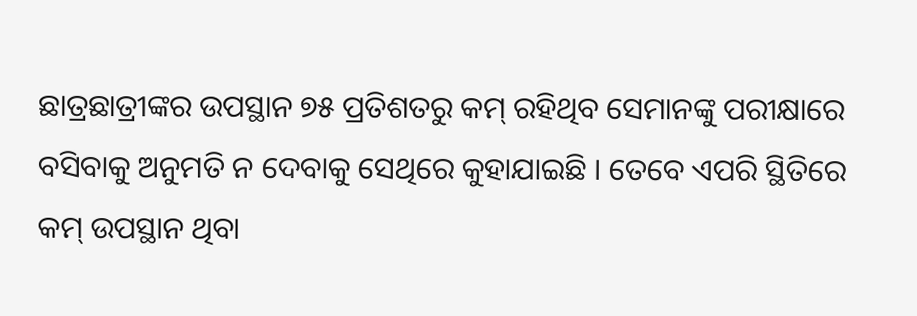ଛାତ୍ରଛାତ୍ରୀଙ୍କର ଉପସ୍ଥାନ ୭୫ ପ୍ରତିଶତରୁ କମ୍ ରହିଥିବ ସେମାନଙ୍କୁ ପରୀକ୍ଷାରେ ବସିବାକୁ ଅନୁମତି ନ ଦେବାକୁ ସେଥିରେ କୁହାଯାଇଛି । ତେବେ ଏପରି ସ୍ଥିତିରେ କମ୍ ଉପସ୍ଥାନ ଥିବା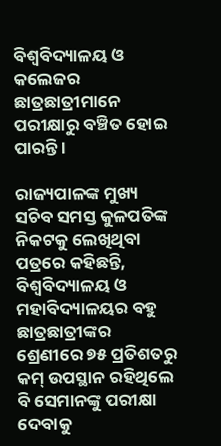ବିଶ୍ୱବିଦ୍ୟାଳୟ ଓ କଲେଜର ଛାତ୍ରଛାତ୍ରୀମାନେ ପରୀକ୍ଷାରୁ ବଞ୍ଚିତ ହୋଇ ପାରନ୍ତି ।

ରାଜ୍ୟପାଳଙ୍କ ମୁଖ୍ୟ ସଚିବ ସମସ୍ତ କୁଳପତିଙ୍କ ନିକଟକୁ ଲେଖିଥିବା ପତ୍ରରେ କହିଛନ୍ତି, ବିଶ୍ୱବିଦ୍ୟାଳୟ ଓ ମହାବିଦ୍ୟାଳୟର ବହୁ ଛାତ୍ରଛାତ୍ରୀଙ୍କର ଶ୍ରେଣୀରେ ୭୫ ପ୍ରତିଶତରୁ କମ୍ ଉପସ୍ଥାନ ରହିଥିଲେ ବି ସେମାନଙ୍କୁ ପରୀକ୍ଷା ଦେବାକୁ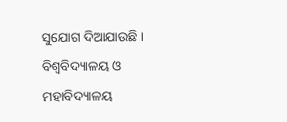ସୁଯୋଗ ଦିଆଯାଉଛି । ବିଶ୍ୱବିଦ୍ୟାଳୟ ଓ ମହାବିଦ୍ୟାଳୟ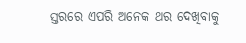ସ୍ତରରେ ଏପରି ଅନେକ ଥର ଦେଖିବାକୁ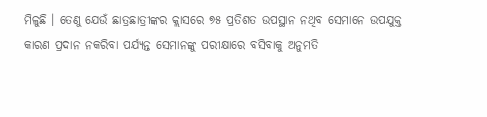ମିଳୁଛି । ତେଣୁ ଯେଉଁ ଛାତ୍ରଛାତ୍ରୀଙ୍କର କ୍ଲାସରେ ୭୫ ପ୍ରତିଶତ ଉପସ୍ଥାନ ନଥିବ ସେମାନେ ଉପଯୁକ୍ତ କାରଣ ପ୍ରଦାନ ନକରିବା ପର୍ଯ୍ୟନ୍ତ ସେମାନଙ୍କୁ ପରୀକ୍ଷାରେ ବସିବାକୁ ଅନୁମତି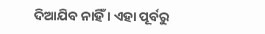ଦିଆଯିବ ନାହିଁ । ଏହା ପୂର୍ବରୁ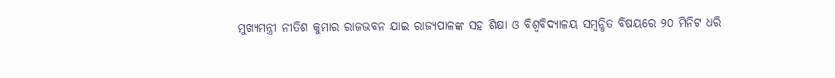ମୁଖ୍ୟମନ୍ତ୍ରୀ ନୀତିଶ କୁମାର ରାଜଭବନ ଯାଇ ରାଜ୍ୟପାଳଙ୍କ ସହ ଶିକ୍ଷା ଓ ବିଶ୍ୱବିଦ୍ୟାଳୟ ସମ୍ବନ୍ଧିତ ବିଷୟରେ ୨୦ ମିନିଟ ଧରି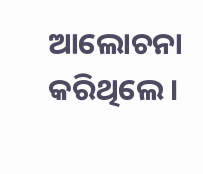ଆଲୋଚନା କରିଥିଲେ ।